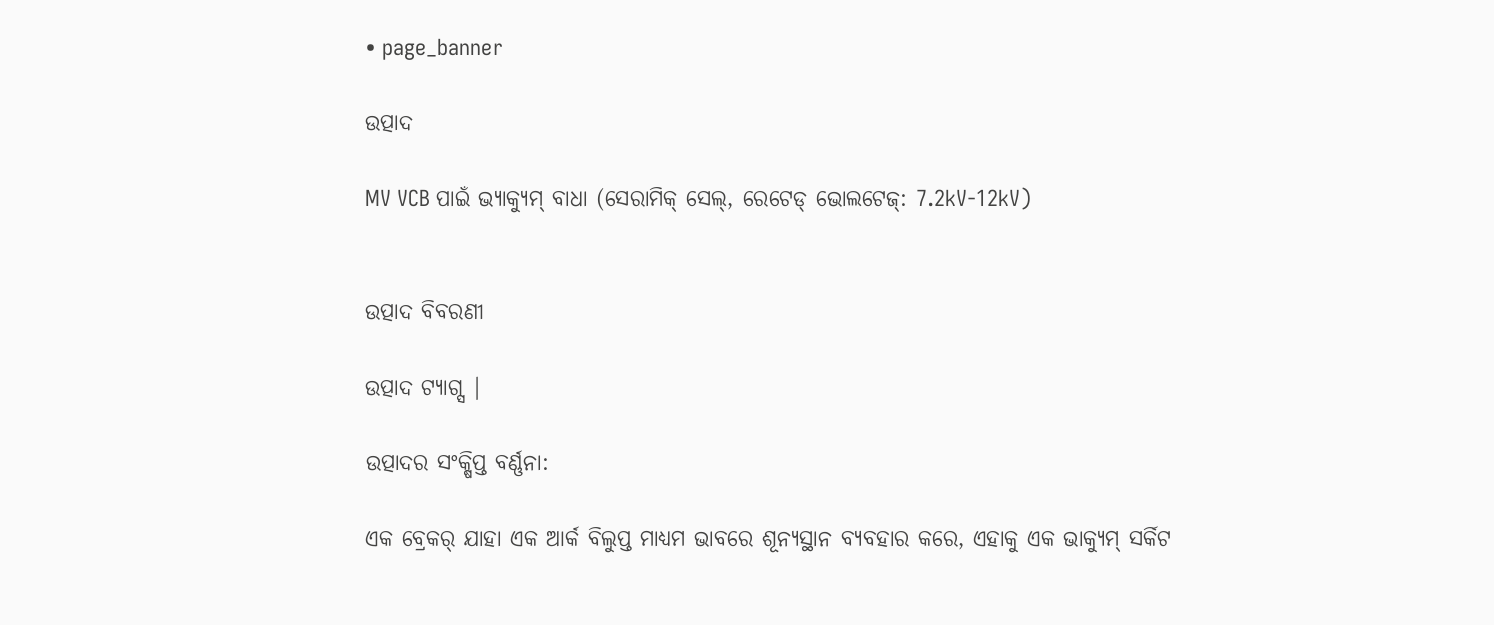• page_banner

ଉତ୍ପାଦ

MV VCB ପାଇଁ ଭ୍ୟାକ୍ୟୁମ୍ ବାଧା (ସେରାମିକ୍ ସେଲ୍, ରେଟେଡ୍ ଭୋଲଟେଜ୍: 7.2kV-12kV)


ଉତ୍ପାଦ ବିବରଣୀ

ଉତ୍ପାଦ ଟ୍ୟାଗ୍ସ |

ଉତ୍ପାଦର ସଂକ୍ଷିପ୍ତ ବର୍ଣ୍ଣନା:

ଏକ ବ୍ରେକର୍ ଯାହା ଏକ ଆର୍କ ବିଲୁପ୍ତ ମାଧ୍ୟମ ଭାବରେ ଶୂନ୍ୟସ୍ଥାନ ବ୍ୟବହାର କରେ, ଏହାକୁ ଏକ ଭାକ୍ୟୁମ୍ ସର୍କିଟ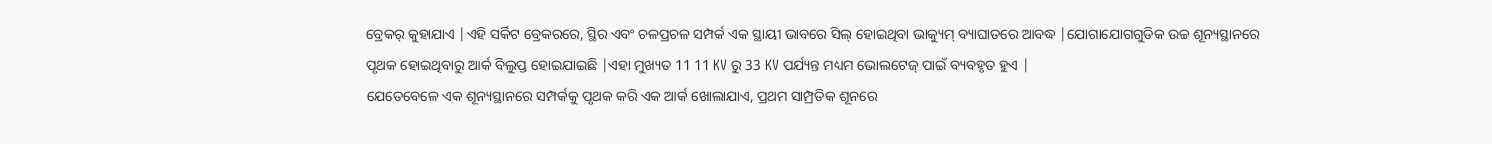ବ୍ରେକର୍ କୁହାଯାଏ |ଏହି ସର୍କିଟ ବ୍ରେକରରେ, ସ୍ଥିର ଏବଂ ଚଳପ୍ରଚଳ ସମ୍ପର୍କ ଏକ ସ୍ଥାୟୀ ଭାବରେ ସିଲ୍ ହୋଇଥିବା ଭାକ୍ୟୁମ୍ ବ୍ୟାଘାତରେ ଆବଦ୍ଧ |ଯୋଗାଯୋଗଗୁଡିକ ଉଚ୍ଚ ଶୂନ୍ୟସ୍ଥାନରେ ପୃଥକ ହୋଇଥିବାରୁ ଆର୍କ ବିଲୁପ୍ତ ହୋଇଯାଇଛି |ଏହା ମୁଖ୍ୟତ 11 11 KV ରୁ 33 KV ପର୍ଯ୍ୟନ୍ତ ମଧ୍ୟମ ଭୋଲଟେଜ୍ ପାଇଁ ବ୍ୟବହୃତ ହୁଏ |
ଯେତେବେଳେ ଏକ ଶୂନ୍ୟସ୍ଥାନରେ ସମ୍ପର୍କକୁ ପୃଥକ କରି ଏକ ଆର୍କ ଖୋଲାଯାଏ, ପ୍ରଥମ ସାମ୍ପ୍ରତିକ ଶୂନରେ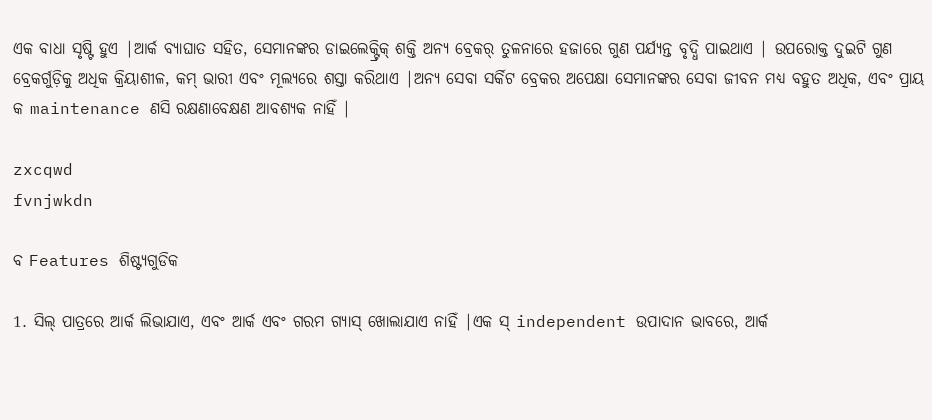ଏକ ବାଧା ସୃଷ୍ଟି ହୁଏ |ଆର୍କ ବ୍ୟାଘାତ ସହିତ, ସେମାନଙ୍କର ଡାଇଲେକ୍ଟ୍ରିକ୍ ଶକ୍ତି ଅନ୍ୟ ବ୍ରେକର୍ ତୁଳନାରେ ହଜାରେ ଗୁଣ ପର୍ଯ୍ୟନ୍ତ ବୃଦ୍ଧି ପାଇଥାଏ | ଉପରୋକ୍ତ ଦୁଇଟି ଗୁଣ ବ୍ରେକର୍ଗୁଡ଼ିକୁ ଅଧିକ କ୍ରିୟାଶୀଳ, କମ୍ ଭାରୀ ଏବଂ ମୂଲ୍ୟରେ ଶସ୍ତା କରିଥାଏ |ଅନ୍ୟ ସେବା ସର୍କିଟ ବ୍ରେକର ଅପେକ୍ଷା ସେମାନଙ୍କର ସେବା ଜୀବନ ମଧ୍ୟ ବହୁତ ଅଧିକ, ଏବଂ ପ୍ରାୟ କ maintenance ଣସି ରକ୍ଷଣାବେକ୍ଷଣ ଆବଶ୍ୟକ ନାହିଁ |

zxcqwd
fvnjwkdn

ବ Features ଶିଷ୍ଟ୍ୟଗୁଡିକ

1. ସିଲ୍ ପାତ୍ରରେ ଆର୍କ ଲିଭାଯାଏ, ଏବଂ ଆର୍କ ଏବଂ ଗରମ ଗ୍ୟାସ୍ ଖୋଲାଯାଏ ନାହିଁ |ଏକ ସ୍ independent ଉପାଦାନ ଭାବରେ, ଆର୍କ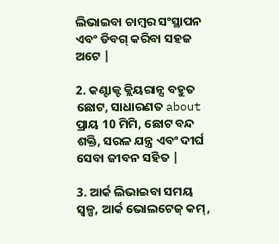ଲିଭାଇବା ଚାମ୍ବର ସଂସ୍ଥାପନ ଏବଂ ଡିବଗ୍ କରିବା ସହଜ ଅଟେ |

2. କଣ୍ଟାକ୍ଟ କ୍ଲିୟରାନ୍ସ ବହୁତ ଛୋଟ, ସାଧାରଣତ about ପ୍ରାୟ 10 ମିମି, ଛୋଟ ବନ୍ଦ ଶକ୍ତି, ସରଳ ଯନ୍ତ୍ର ଏବଂ ଦୀର୍ଘ ସେବା ଜୀବନ ସହିତ |

3. ଆର୍କ ଲିଭାଇବା ସମୟ ସ୍ୱଳ୍ପ, ଆର୍କ ଭୋଲଟେଜ୍ କମ୍,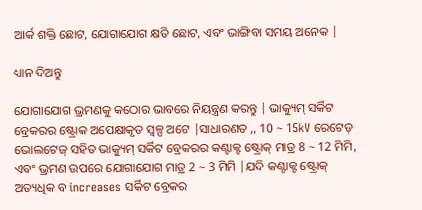ଆର୍କ ଶକ୍ତି ଛୋଟ, ଯୋଗାଯୋଗ କ୍ଷତି ଛୋଟ, ଏବଂ ଭାଙ୍ଗିବା ସମୟ ଅନେକ |

ଧ୍ୟାନ ଦିଅନ୍ତୁ

ଯୋଗାଯୋଗ ଭ୍ରମଣକୁ କଠୋର ଭାବରେ ନିୟନ୍ତ୍ରଣ କରନ୍ତୁ | ଭାକ୍ୟୁମ୍ ସର୍କିଟ ବ୍ରେକରର ଷ୍ଟ୍ରୋକ ଅପେକ୍ଷାକୃତ ସ୍ୱଳ୍ପ ଅଟେ |ସାଧାରଣତ ,, 10 ~ 15kV ରେଟେଡ୍ ଭୋଲଟେଜ୍ ସହିତ ଭାକ୍ୟୁମ୍ ସର୍କିଟ ବ୍ରେକରର କଣ୍ଟାକ୍ଟ ଷ୍ଟ୍ରୋକ୍ ମାତ୍ର 8 ~ 12 ମିମି, ଏବଂ ଭ୍ରମଣ ଉପରେ ଯୋଗାଯୋଗ ମାତ୍ର 2 ~ 3 ମିମି |ଯଦି କଣ୍ଟାକ୍ଟ ଷ୍ଟ୍ରୋକ୍ ଅତ୍ୟଧିକ ବ increases ସର୍କିଟ ବ୍ରେକର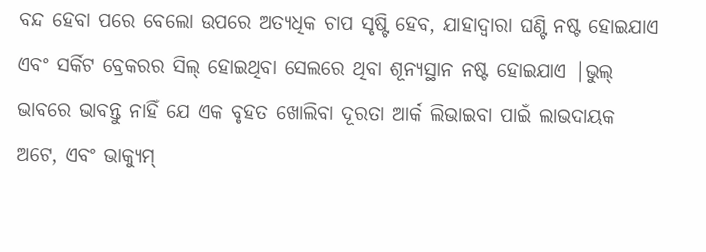ବନ୍ଦ ହେବା ପରେ ବେଲୋ ଉପରେ ଅତ୍ୟଧିକ ଚାପ ସୃଷ୍ଟି ହେବ, ଯାହାଦ୍ୱାରା ଘଣ୍ଟି ନଷ୍ଟ ହୋଇଯାଏ ଏବଂ ସର୍କିଟ ବ୍ରେକରର ସିଲ୍ ହୋଇଥିବା ସେଲରେ ଥିବା ଶୂନ୍ୟସ୍ଥାନ ନଷ୍ଟ ହୋଇଯାଏ |ଭୁଲ୍ ଭାବରେ ଭାବନ୍ତୁ ନାହିଁ ଯେ ଏକ ବୃହତ ଖୋଲିବା ଦୂରତା ଆର୍କ ଲିଭାଇବା ପାଇଁ ଲାଭଦାୟକ ଅଟେ, ଏବଂ ଭାକ୍ୟୁମ୍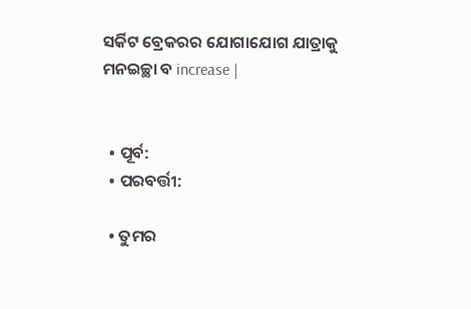ସର୍କିଟ ବ୍ରେକରର ଯୋଗାଯୋଗ ଯାତ୍ରାକୁ ମନଇଚ୍ଛା ବ increase |


  • ପୂର୍ବ:
  • ପରବର୍ତ୍ତୀ:

  • ତୁମର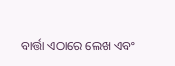ବାର୍ତ୍ତା ଏଠାରେ ଲେଖ ଏବଂ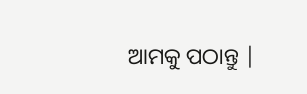ଆମକୁ ପଠାନ୍ତୁ |